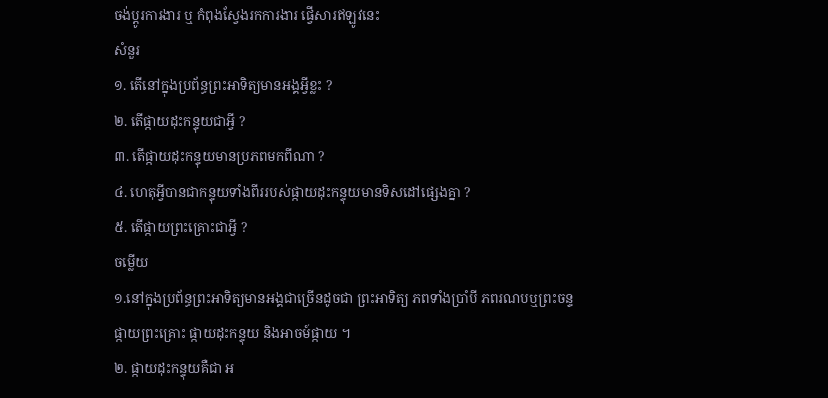ចង់ប្តូរការងារ ឬ កំពុងស្វែងរកការងារ ផ្វើសារឥឡូវនេះ
សំនួរ
១. តើនៅក្នុងប្រព័ន្ធព្រះអាទិត្យមានអង្គអ្វីខ្លះ ?
២. តើផ្កាយដុះកន្ទុយជាអ្វី ?
៣. តើផ្កាយដុះកន្ទុយមានប្រភពមកពីណា ?
៤. ហេតុអ្វីបានជាកន្ទុយទាំងពីររបស់ផ្កាយដុះកន្ទុយមានទិសដៅផ្សេងគ្នា ?
៥. តើផ្កាយព្រះគ្រោះជាអ្វី ?
ចម្លើយ
១.នៅក្នុងប្រព័ន្ធព្រះអាទិត្យមានអង្គជាច្រើនដូចជា ព្រះអាទិត្យ ភពទាំងប្រាំបី ភពរណបឬព្រះចន្ទ ផ្កាយព្រះគ្រោះ ផ្កាយដុះកន្ទុយ និងអាចម៍ផ្កាយ ។
២. ផ្កាយដុះកន្ទុយគឺជា អ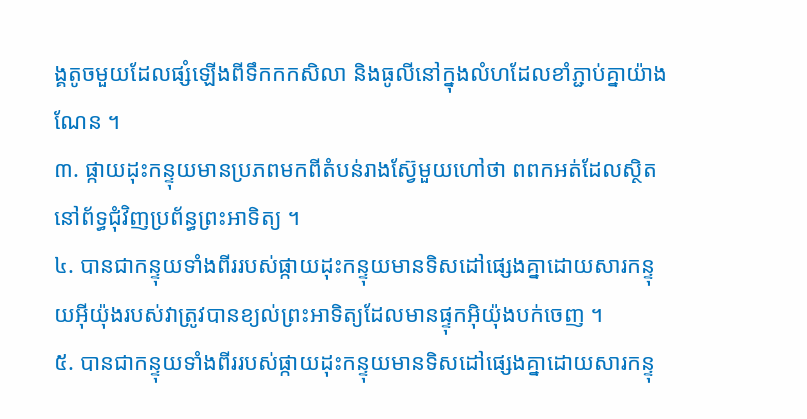ង្គតូចមួយដែលផ្សំឡើងពីទឹកកកសិលា និងធូលីនៅក្នុងលំហដែលខាំភ្ជាប់គ្នាយ៉ាងណែន ។
៣. ផ្កាយដុះកន្ទុយមានប្រភពមកពីតំបន់រាងស៊្វែមួយហៅថា ពពកអត់ដែលស្ថិតនៅព័ទ្ធជុំវិញប្រព័ន្ធព្រះអាទិត្យ ។
៤. បានជាកន្ទុយទាំងពីររបស់ផ្កាយដុះកន្ទុយមានទិសដៅផ្សេងគ្នាដោយសារកន្ទុយអ៊ីយ៉ុងរបស់វាត្រូវបានខ្យល់ព្រះអាទិត្យដែលមានផ្ទុកអ៊ិយ៉ុងបក់ចេញ ។
៥. បានជាកន្ទុយទាំងពីររបស់ផ្កាយដុះកន្ទុយមានទិសដៅផ្សេងគ្នាដោយសារកន្ទុ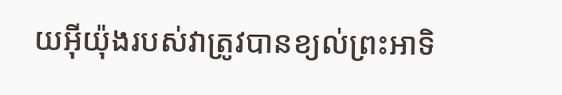យអ៊ីយ៉ុងរបស់វាត្រូវបានខ្យល់ព្រះអាទិ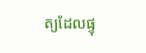ត្យដែលផ្ទុ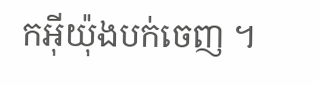កអ៊ីយ៉ុងបក់ចេញ ។